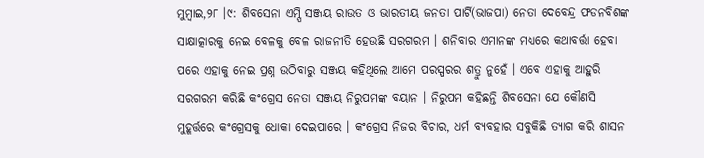ମୁମ୍ବାଇ,୨୮ ।୯: ଶିବସେନା ଏମ୍ପି ସଞ୍ଜୟ ରାଉତ ଓ ଭାରତୀୟ ଜନତା ପାର୍ଟି(ଭାଜପା) ନେତା ଦେବେନ୍ଦ୍ର ଫଡନବିଶଙ୍କ ସାକ୍ଷାତ୍କାରକୁ ନେଇ ବେଳକୁ ବେଳ ରାଜନୀତି ହେଉଛି ସରଗରମ । ଶନିବାର ଏମାନଙ୍କ ମଧ୍ୟରେ କଥାବର୍ତ୍ତା ହେବା ପରେ ଏହାକୁ ନେଇ ପ୍ରଶ୍ନ ଉଠିବାରୁ ସଞ୍ଜୟ କହିଥିଲେ ଆମେ ପରସ୍ପରର ଶତ୍ରୁ ନୁହେଁ । ଏବେ ଏହାକୁ ଆହୁରି ସରଗରମ କରିଛି କଂଗ୍ରେସ ନେତା ସଞ୍ଜୟ ନିରୁପମଙ୍କ ବୟାନ । ନିରୁପମ କହିଛନ୍ତି ଶିବସେନା ଯେ କୌଣସି ମୁହୂର୍ତ୍ତରେ କଂଗ୍ରେସକୁ ଧୋକା ଦେଇପାରେ । କଂଗ୍ରେସ ନିଜର ବିଚାର, ଧର୍ମ ବ୍ୟବହାର ସବୁକିଛି ତ୍ୟାଗ କରି ଶାସନ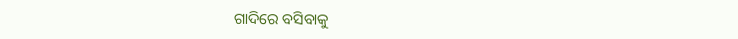ଗାଦିରେ ବସିବାକୁ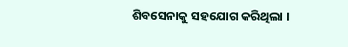ଶିବସେନାକୁ ସହଯୋଗ କରିଥିଲା ।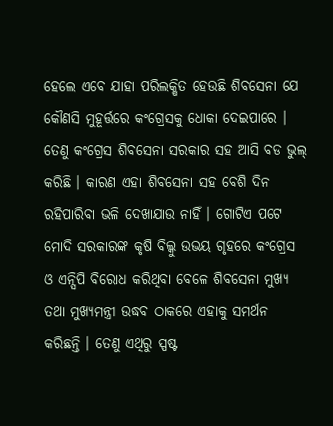ହେଲେ ଏବେ ଯାହା ପରିଲକ୍ଷିତ ହେଉଛି ଶିବସେନା ଯେ କୌଣସି ମୁହୂର୍ତ୍ତରେ କଂଗ୍ରେସକୁ ଧୋକା ଦେଇପାରେ । ତେଣୁ କଂଗ୍ରେସ ଶିବସେନା ସରକାର ସହ ଆସି ବଡ ଭୁଲ୍ କରିଛି । କାରଣ ଏହା ଶିବସେନା ସହ ବେଶି ଦିନ ରହିପାରିବା ଭଳି ଦେଖାଯାଉ ନାହିଁ । ଗୋଟିଏ ପଟେ ମୋଦି ସରକାରଙ୍କ କୃଷି ବିଲ୍କୁ ଉଭୟ ଗୃହରେ କଂଗ୍ରେସ ଓ ଏନ୍ସିପି ବିରୋଧ କରିଥିବା ବେଳେ ଶିବସେନା ମୁଖ୍ୟ ତଥା ମୁଖ୍ୟମନ୍ତ୍ରୀ ଉଦ୍ଧବ ଠାକରେ ଏହାକୁ ସମର୍ଥନ କରିଛନ୍ତି । ତେଣୁ ଏଥିରୁ ସ୍ପଷ୍ଟ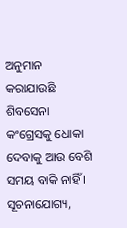ଅନୁମାନ କରାଯାଉଛି ଶିବସେନା କଂଗ୍ରେସକୁ ଧୋକା ଦେବାକୁ ଆଉ ବେଶି ସମୟ ବାକି ନାହିଁ । ସୂଚନାଯୋଗ୍ୟ,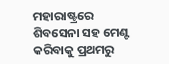ମହାରାଷ୍ଟ୍ରରେ ଶିବସେନା ସହ ମେଣ୍ଟ କରିବାକୁ ପ୍ରଥମରୁ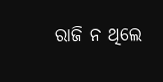ରାଜି ନ ଥିଲେ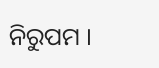ନିରୁପମ ।